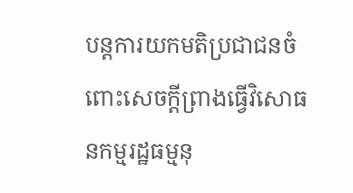បន្តការយកមតិប្រជាជនចំពោះសេចក្ដីព្រាងធ្វើវិសោធនកម្មរដ្ឋធម្មនុ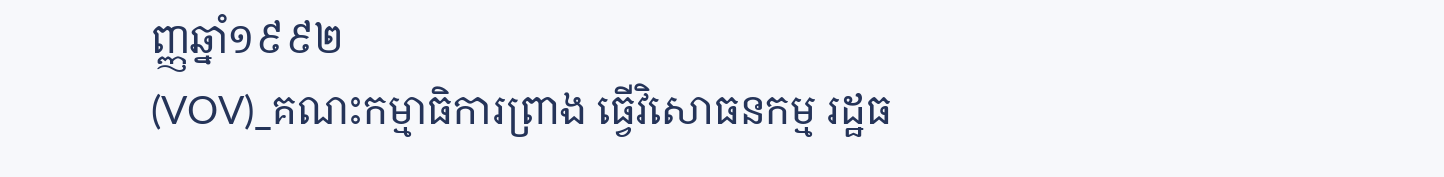ញ្ញឆ្នាំ១៩៩២
(VOV)_គណះកម្មាធិការព្រាង ធ្វើវិសោធនកម្ម រដ្ឋធ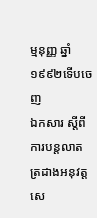ម្មនុញ្ញ ឆ្នាំ ១៩៩២ទើបចេញ
ឯកសារ ស្ដីពីការបន្តលាតត្រដាងអនុវត្ត សេ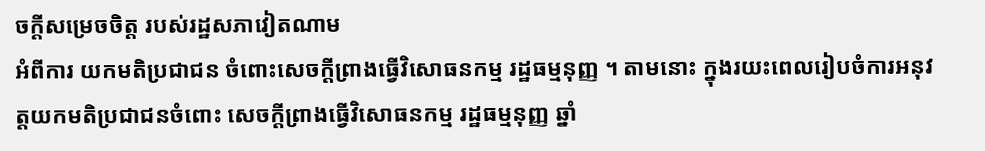ចក្ដីសម្រេចចិត្ត របស់រដ្ឋសភាវៀតណាម
អំពីការ យកមតិប្រជាជន ចំពោះសេចក្ដីព្រាងធ្វើវិសោធនកម្ម រដ្ឋធម្មនុញ្ញ ។ តាមនោះ ក្នុងរយះពេលរៀបចំការអនុវត្តយកមតិប្រជាជនចំពោះ សេចក្ដីព្រាងធ្វើវិសោធនកម្ម រដ្ឋធម្មនុញ្ញ ឆ្នាំ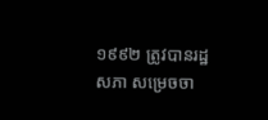១៩៩២ ត្រូវបានរដ្ឋសភា សម្រេចចា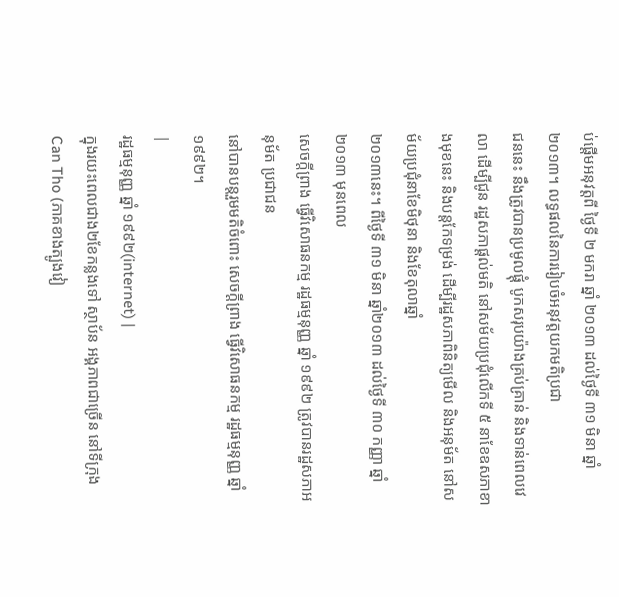ប់ផ្តើមអនុវត្តពី ថ្ងៃទី ២ មករា ឆ្នាំ ២០១៣ ដល់ថ្ងៃទី ៣១ មិនា ឆ្នាំ ២០១៣។ លទ្ធផលនៃការរៀបចំអនុវត្តយកមតិប្រជា
ជននេះ នឹងត្រូវបានប្រមូលផ្តុំ បូកសរុបយ៉ាងគ្រប់គ្រាន់ និងទាន់ពេលវេលា ដើម្បីជូន រដ្ឋសភាផ្តល់មតិ នៅសម័យប្រជុំលើកទី ៥ នាខែឧសភាខាងមុខនេះ និងបន្តកែទម្រង់ ដើម្បីរដ្ឋសភាពិនិត្យមើល និងអនុម័ត នៅសម័យប្រជុំនាខែមិថុនា និងខែតុលាឆ្នាំ
២០១៣នេះ។ ពីថ្ងៃទី ៣១ មិនា ឆ្នាំ២០១៣ ដល់ថ្ងៃទី ៣០ កញ្ញា ឆ្នាំ២០១៣ មុនពេល
សេចក្ដីព្រាង ធ្វើវិសោធនកម្ម រដ្ឋធម្មនុញ្ញ ឆ្នាំ ១៩៩២ ត្រូវបានរដ្ឋសភាអនុម័ត ប្រជាជន
នៅបានបន្តរួមមតិចំពោះ សេចក្ដីព្រាង ធ្វើវិសោធនកម្ម រដ្ឋធម្មនុញ្ញ ឆ្នាំ ១៩៩២។
|
រដ្ឋធម្មនុញ្ញ ឆ្នាំ ១៩៩២(internet) |
ក្នុងរយះពេលជាង២ខែកន្លងទៅ ស្ថាប័ន អង្គភាពជាច្រើន នៅទីក្រុងCan Tho (ភាគខាងត្បូងវៀ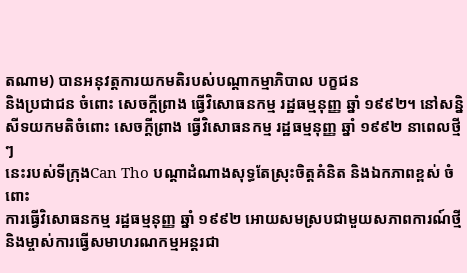តណាម) បានអនុវត្តការយកមតិរបស់បណ្ដាកម្មាភិបាល បក្ខជន
និងប្រជាជន ចំពោះ សេចក្ដីព្រាង ធ្វើវិសោធនកម្ម រដ្ឋធម្មនុញ្ញ ឆ្នាំ ១៩៩២។ នៅសន្និ
សីទយកមតិចំពោះ សេចក្ដីព្រាង ធ្វើវិសោធនកម្ម រដ្ឋធម្មនុញ្ញ ឆ្នាំ ១៩៩២ នាពេលថ្មីៗ
នេះរបស់ទីក្រុងCan Tho បណ្ដាដំណាងសុទ្ធតែស្រុះចិត្តគំនិត និងឯកភាពខ្ពស់ ចំពោះ
ការធ្វើវិសោធនកម្ម រដ្ឋធម្មនុញ្ញ ឆ្នាំ ១៩៩២ អោយសមស្របជាមួយសភាពការណ៍ថ្មី
និងម្ចាស់ការធ្វើសមាហរណកម្មអន្តរជា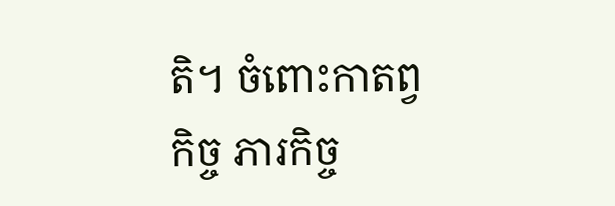តិ។ ចំពោះកាតព្វកិច្ច ភារកិច្ច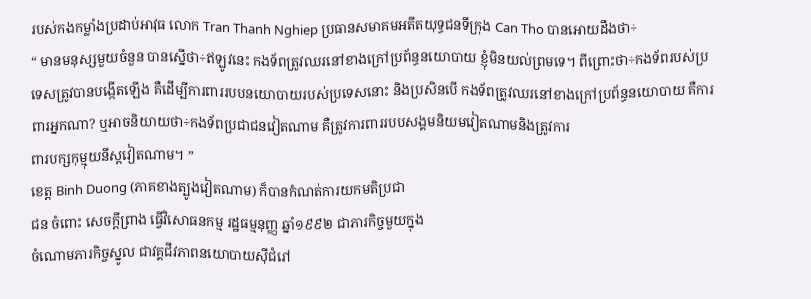របស់កងកម្លាំងប្រដាប់អាវុធ លោក Tran Thanh Nghiep ប្រធានសមាគមអតីតយុទ្ធជនទីក្រុង Can Tho បានអោយដឹងថា÷
“ មានមនុស្សមួយចំនួន បានស្នើថា÷ឥឡូវនេះ កងទ័ពត្រូវឈរនៅខាងក្រៅប្រព័ន្ធនយោបាយ ខ្ញុំមិនយល់ព្រមទេ។ ពីព្រោះថា÷កងទ័ពរបស់ប្រទេសត្រូវបានបង្កើតឡើង គឺដើម្បីការពាររបបនយោបាយរបស់ប្រទេសនោះ និងប្រសិនបើ កងទ័ពត្រូវឈរនៅខាងក្រៅប្រព័ន្ធនយោបាយ គឺការពារអ្នកណា? ឬអាចនិយាយថា÷កងទ័ពប្រជាជនវៀតណាម គឺត្រូវការពាររបបសង្គមនិយមវៀតណាមនិងត្រូវការ
ពារបក្សកុម្មុយនីស្តវៀតណាម។ ”
ខេត្ត Binh Duong (ភាគខាងត្បូងវៀតណាម) ក៏បានកំណត់ការយកមតិប្រជា
ជន ចំពោះ សេចក្ដីព្រាង ធ្វើវិសោធនកម្ម រដ្ឋធម្មនុញ្ញ ឆ្នាំ១៩៩២ ជាភារកិច្ចមួយក្នុង
ចំណោមភារកិច្ចស្នូល ជាវគ្គជីវភាពនយោបាយស៊ីជំរៅ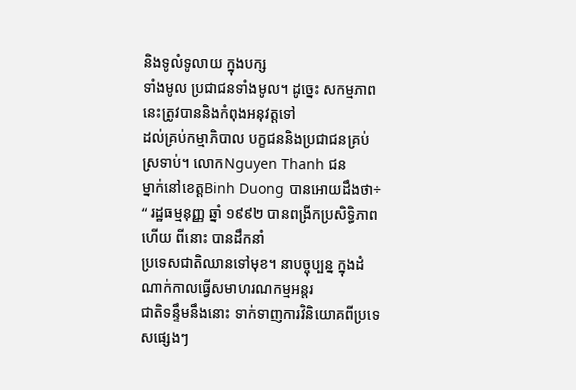និងទូលំទូលាយ ក្នុងបក្ស
ទាំងមូល ប្រជាជនទាំងមូល។ ដូច្នេះ សកម្មភាពនេះត្រូវបាននិងកំពុងអនុវត្តទៅ
ដល់គ្រប់កម្មាភិបាល បក្ខជននិងប្រជាជនគ្រប់ស្រទាប់។ លោកNguyen Thanh ជន
ម្នាក់នៅខេត្តBinh Duong បានអោយដឹងថា÷
“ រដ្ឋធម្មនុញ្ញ ឆ្នាំ ១៩៩២ បានពង្រីកប្រសិទ្ធិភាពហើយ ពីនោះ បានដឹកនាំ
ប្រទេសជាតិឈានទៅមុខ។ នាបច្ចុប្បន្ន ក្នុងដំណាក់កាលធ្វើសមាហរណកម្មអន្តរ
ជាតិទន្ទឹមនឹងនោះ ទាក់ទាញការវិនិយោគពីប្រទេសផ្សេងៗ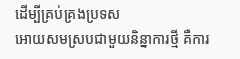ដើម្បីគ្រប់គ្រងប្រទស
អោយសមស្របជាមួយនិន្នាការថ្មី គឺការ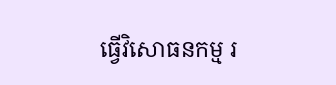ធ្វើវិសោធនកម្ម រ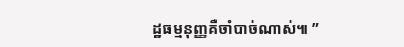ដ្ឋធម្មនុញ្ញគឺចាំបាច់ណាស់៕ ”